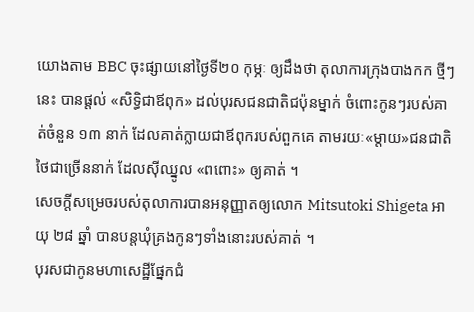យោងតាម BBC ចុះផ្សាយនៅថ្ងៃទី២០ កុម្ភៈ ឲ្យដឹងថា តុលាការក្រុងបាងកក ថ្មីៗនេះ បានផ្តល់ «សិទ្ធិជាឪពុក» ដល់បុរសជនជាតិជប៉ុនម្នាក់ ចំពោះកូនៗរបស់គាត់ចំនួន ១៣ នាក់ ដែលគាត់ក្លាយជាឪពុករបស់ពួកគេ តាមរយៈ«ម្តាយ»ជនជាតិថៃជាច្រើននាក់ ដែលស៊ីឈ្នូល «ពពោះ» ឲ្យគាត់ ។
សេចក្តីសម្រេចរបស់តុលាការបានអនុញ្ញាតឲ្យលោក Mitsutoki Shigeta អាយុ ២៨ ឆ្នាំ បានបន្តឃុំគ្រងកូនៗទាំងនោះរបស់គាត់ ។
បុរសជាកូនមហាសេដ្ឋីផ្នែកជំ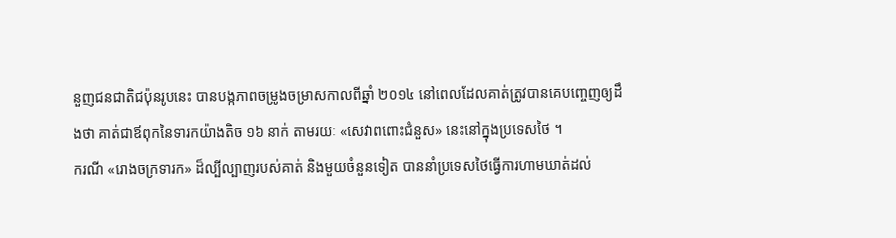នួញជនជាតិជប៉ុនរូបនេះ បានបង្កភាពចម្រូងចម្រាសកាលពីឆ្នាំ ២០១៤ នៅពេលដែលគាត់ត្រូវបានគេបញ្ចេញឲ្យដឹងថា គាត់ជាឪពុកនៃទារកយ៉ាងតិច ១៦ នាក់ តាមរយៈ «សេវាពពោះជំនួស» នេះនៅក្នុងប្រទេសថៃ ។
ករណី «រោងចក្រទារក» ដ៏ល្បីល្បាញរបស់គាត់ និងមួយចំនួនទៀត បាននាំប្រទេសថៃធ្វើការហាមឃាត់ដល់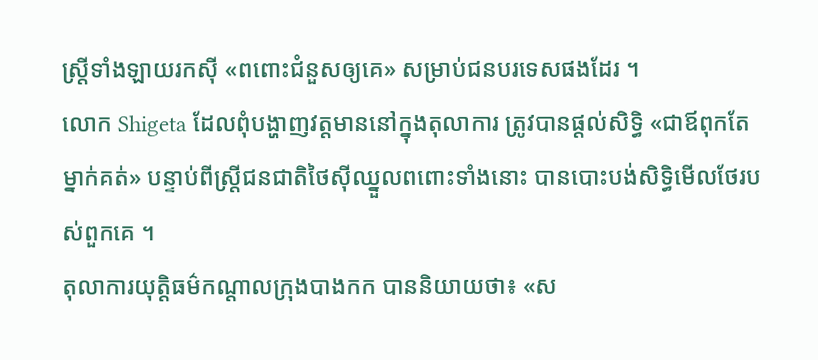ស្ត្រីទាំងឡាយរកស៊ី «ពពោះជំនួសឲ្យគេ» សម្រាប់ជនបរទេសផងដែរ ។
លោក Shigeta ដែលពុំបង្ហាញវត្តមាននៅក្នុងតុលាការ ត្រូវបានផ្តល់សិទ្ធិ «ជាឪពុកតែម្នាក់គត់» បន្ទាប់ពីស្ត្រីជនជាតិថៃស៊ីឈ្នួលពពោះទាំងនោះ បានបោះបង់សិទ្ធិមើលថែរបស់ពួកគេ ។
តុលាការយុត្តិធម៌កណ្ដាលក្រុងបាងកក បាននិយាយថា៖ «ស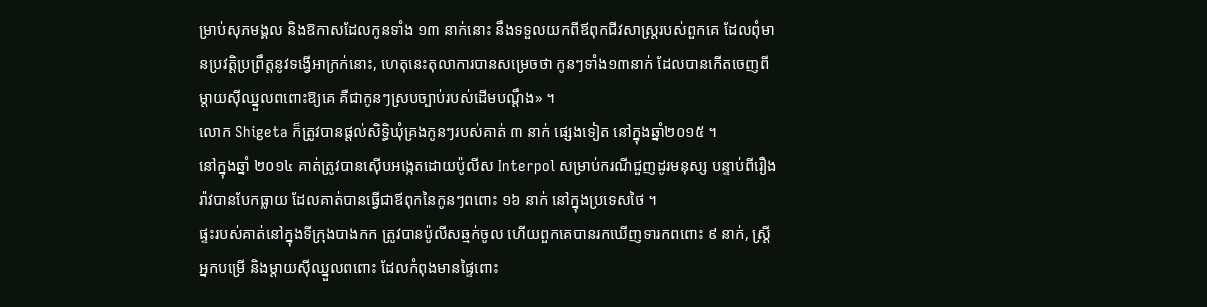ម្រាប់សុភមង្គល និងឱកាសដែលកូនទាំង ១៣ នាក់នោះ នឹងទទួលយកពីឪពុកជីវសាស្ត្ររបស់ពួកគេ ដែលពុំមានប្រវត្តិប្រព្រឹត្តនូវទង្វើអាក្រក់នោះ, ហេតុនេះតុលាការបានសម្រេចថា កូនៗទាំង១៣នាក់ ដែលបានកើតចេញពីម្តាយស៊ីឈ្នួលពពោះឱ្យគេ គឺជាកូនៗស្របច្បាប់របស់ដើមបណ្តឹង» ។
លោក Shigeta ក៏ត្រូវបានផ្តល់សិទ្ធិឃុំគ្រងកូនៗរបស់គាត់ ៣ នាក់ ផ្សេងទៀត នៅក្នុងឆ្នាំ២០១៥ ។
នៅក្នុងឆ្នាំ ២០១៤ គាត់ត្រូវបានស៊ើបអង្កេតដោយប៉ូលីស Interpol សម្រាប់ករណីជួញដូរមនុស្ស បន្ទាប់ពីរឿងរ៉ាវបានបែកធ្លាយ ដែលគាត់បានធ្វើជាឪពុកនៃកូនៗពពោះ ១៦ នាក់ នៅក្នុងប្រទេសថៃ ។
ផ្ទះរបស់គាត់នៅក្នុងទីក្រុងបាងកក ត្រូវបានប៉ូលីសឆ្មក់ចូល ហើយពួកគេបានរកឃើញទារកពពោះ ៩ នាក់, ស្ត្រីអ្នកបម្រើ និងម្តាយស៊ីឈ្នួលពពោះ ដែលកំពុងមានផ្ទៃពោះ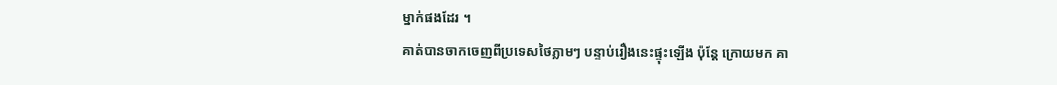ម្នាក់ផងដែរ ។
គាត់បានចាកចេញពីប្រទេសថៃភ្លាមៗ បន្ទាប់រឿងនេះផ្ទុះឡើង ប៉ុន្តែ ក្រោយមក គា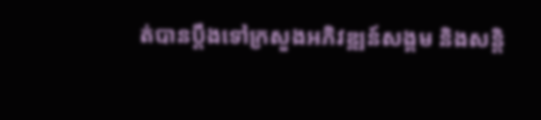ត់បានប្តឹងទៅក្រសួងអភិវឌ្ឍន៍សង្គម និងសន្តិ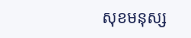សុខមនុស្ស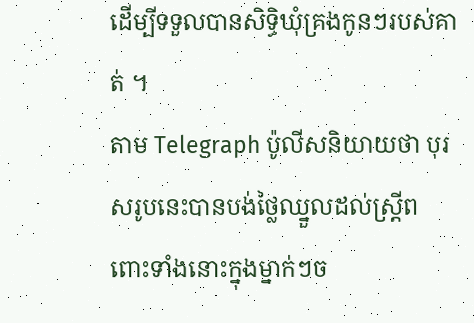ដើម្បីទទួលបានសិទ្ធិឃុំគ្រងកូនៗរបស់គាត់ ។
តាម Telegraph ប៉ូលីសនិយាយថា បុរសរូបនេះបានបង់ថ្លៃឈ្នួលដល់ស្រ្តីពពោះទាំងនោះក្នុងម្នាក់ៗច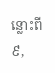ន្លោះពី ៩,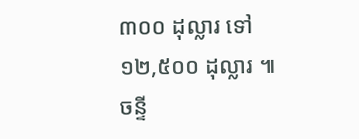៣០០ ដុល្លារ ទៅ ១២,៥០០ ដុល្លារ ៕ ចន្ទី